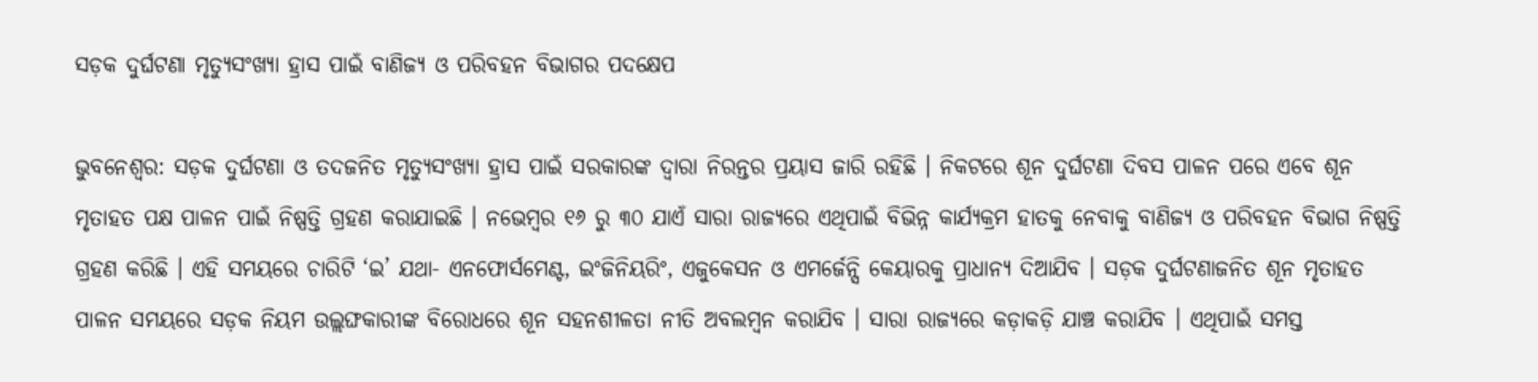ସଡ଼କ ଦୁର୍ଘଟଣା ମୃତ୍ୟୁସଂଖ୍ୟା ହ୍ରାସ ପାଇଁ ବାଣିଜ୍ୟ ଓ ପରିବହନ ବିଭାଗର ପଦକ୍ଷେପ

ଭୁବନେଶ୍ୱର: ସଡ଼କ ଦୁର୍ଘଟଣା ଓ ତଦଜନିତ ମୃତ୍ୟୁସଂଖ୍ୟା ହ୍ରାସ ପାଇଁ ସରକାରଙ୍କ ଦ୍ୱାରା ନିରନ୍ତର ପ୍ରୟାସ ଜାରି ରହିଛି । ନିକଟରେ ଶୂନ ଦୁର୍ଘଟଣା ଦିବସ ପାଳନ ପରେ ଏବେ ଶୂନ ମୃତାହତ ପକ୍ଷ ପାଳନ ପାଇଁ ନିଷ୍ପତ୍ତି ଗ୍ରହଣ କରାଯାଇଛି । ନଭେମ୍ବର ୧୬ ରୁ ୩୦ ଯାଏଁ ସାରା ରାଜ୍ୟରେ ଏଥିପାଇଁ ବିଭିନ୍ନ କାର୍ଯ୍ୟକ୍ରମ ହାତକୁ ନେବାକୁ ବାଣିଜ୍ୟ ଓ ପରିବହନ ବିଭାଗ ନିଷ୍ପତ୍ତି ଗ୍ରହଣ କରିଛି । ଏହି ସମୟରେ ଚାରିଟି ‘ଇ’ ଯଥା- ଏନଫୋର୍ସମେଣ୍ଟ, ଇଂଜିନିୟରିଂ, ଏଜୁକେସନ ଓ ଏମର୍ଜେନ୍ସି କେୟାରକୁ ପ୍ରାଧାନ୍ୟ ଦିଆଯିବ । ସଡ଼କ ଦୁର୍ଘଟଣାଜନିତ ଶୂନ ମୃତାହତ ପାଳନ ସମୟରେ ସଡ଼କ ନିୟମ ଉଲ୍ଲଙ୍ଘକାରୀଙ୍କ ବିରୋଧରେ ଶୂନ ସହନଶୀଳତା ନୀତି ଅବଲମ୍ୱନ କରାଯିବ । ସାରା ରାଜ୍ୟରେ କଡ଼ାକଡ଼ି ଯାଞ୍ଚ କରାଯିବ । ଏଥିପାଇଁ ସମସ୍ତ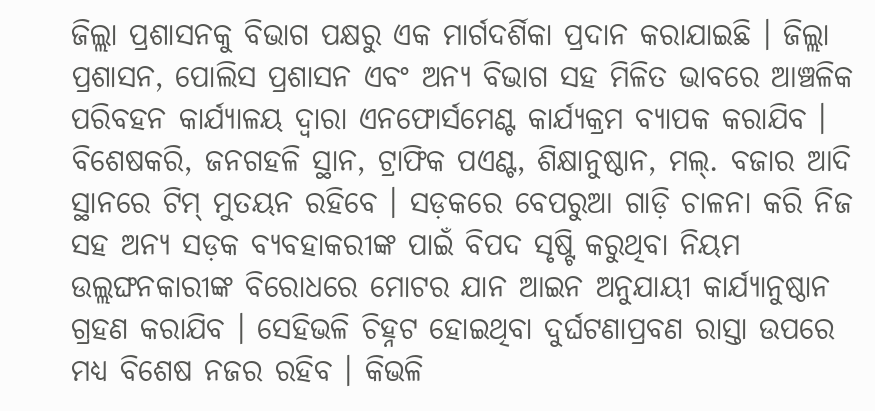ଜିଲ୍ଲା ପ୍ରଶାସନକୁ ବିଭାଗ ପକ୍ଷରୁ ଏକ ମାର୍ଗଦର୍ଶିକା ପ୍ରଦାନ କରାଯାଇଛି । ଜିଲ୍ଲା ପ୍ରଶାସନ, ପୋଲିସ ପ୍ରଶାସନ ଏବଂ ଅନ୍ୟ ବିଭାଗ ସହ ମିଳିତ ଭାବରେ ଆଞ୍ଚଳିକ ପରିବହନ କାର୍ଯ୍ୟାଳୟ ଦ୍ୱାରା ଏନଫୋର୍ସମେଣ୍ଟ କାର୍ଯ୍ୟକ୍ରମ ବ୍ୟାପକ କରାଯିବ । ବିଶେଷକରି, ଜନଗହଳି ସ୍ଥାନ, ଟ୍ରାଫିକ ପଏଣ୍ଟ, ଶିକ୍ଷାନୁଷ୍ଠାନ, ମଲ୍. ବଜାର ଆଦି ସ୍ଥାନରେ ଟିମ୍ ମୁତୟନ ରହିବେ । ସଡ଼କରେ ବେପରୁଆ ଗାଡ଼ି ଚାଳନା କରି ନିଜ ସହ ଅନ୍ୟ ସଡ଼କ ବ୍ୟବହାକରୀଙ୍କ ପାଇଁ ବିପଦ ସୃଷ୍ଟି କରୁଥିବା ନିୟମ ଉଲ୍ଲଙ୍ଘନକାରୀଙ୍କ ବିରୋଧରେ ମୋଟର ଯାନ ଆଇନ ଅନୁଯାୟୀ କାର୍ଯ୍ୟାନୁଷ୍ଠାନ ଗ୍ରହଣ କରାଯିବ । ସେହିଭଳି ଚିହ୍ନଟ ହୋଇଥିବା ଦୁର୍ଘଟଣାପ୍ରବଣ ରାସ୍ତା ଉପରେ ମଧ୍ୟ ବିଶେଷ ନଜର ରହିବ । କିଭଳି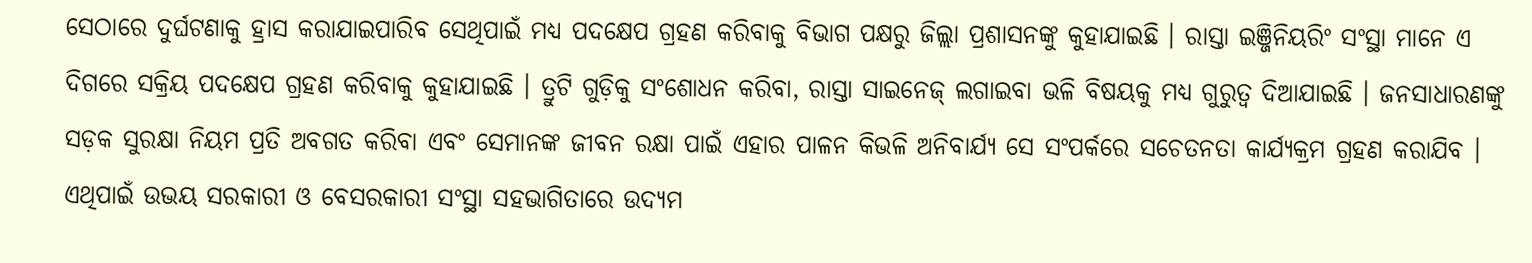ସେଠାରେ ଦୁର୍ଘଟଣାକୁ ହ୍ରାସ କରାଯାଇପାରିବ ସେଥିପାଇଁ ମଧ୍ୟ ପଦକ୍ଷେପ ଗ୍ରହଣ କରିବାକୁ ବିଭାଗ ପକ୍ଷରୁ ଜିଲ୍ଲା ପ୍ରଶାସନଙ୍କୁ କୁହାଯାଇଛି । ରାସ୍ତା ଇଞ୍ଜିନିୟରିଂ ସଂସ୍ଥା ମାନେ ଏ ଦିଗରେ ସକ୍ରିୟ ପଦକ୍ଷେପ ଗ୍ରହଣ କରିବାକୁ କୁହାଯାଇଛି । ତ୍ରୁଟି ଗୁଡ଼ିକୁ ସଂଶୋଧନ କରିବା, ରାସ୍ତା ସାଇନେଜ୍ ଲଗାଇବା ଭଳି ବିଷୟକୁ ମଧ୍ୟ ଗୁରୁତ୍ୱ ଦିଆଯାଇଛି । ଜନସାଧାରଣଙ୍କୁ ସଡ଼କ ସୁରକ୍ଷା ନିୟମ ପ୍ରତି ଅବଗତ କରିବା ଏବଂ ସେମାନଙ୍କ ଜୀବନ ରକ୍ଷା ପାଇଁ ଏହାର ପାଳନ କିଭଳି ଅନିବାର୍ଯ୍ୟ ସେ ସଂପର୍କରେ ସଚେତନତା କାର୍ଯ୍ୟକ୍ରମ ଗ୍ରହଣ କରାଯିବ । ଏଥିପାଇଁ ଉଭୟ ସରକାରୀ ଓ ବେସରକାରୀ ସଂସ୍ଥା ସହଭାଗିତାରେ ଉଦ୍ୟମ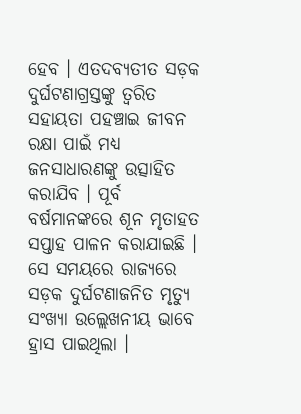ହେବ । ଏତଦବ୍ୟତୀତ ସଡ଼କ ଦୁର୍ଘଟଣାଗ୍ରସ୍ତଙ୍କୁ ତ୍ୱରିତ ସହାୟତା ପହଞ୍ଚାଇ ଜୀବନ ରକ୍ଷା ପାଇଁ ମଧ୍ୟ ଜନସାଧାରଣଙ୍କୁ ଉତ୍ସାହିତ କରାଯିବ । ପୂର୍ବ ବର୍ଷମାନଙ୍କରେ ଶୂନ ମୃତାହତ ସପ୍ତାହ ପାଳନ କରାଯାଇଛି । ସେ ସମୟରେ ରାଜ୍ୟରେ ସଡ଼କ ଦୁର୍ଘଟଣାଜନିତ ମୃତ୍ୟୁ ସଂଖ୍ୟା ଉଲ୍ଲେଖନୀୟ ଭାବେ ହ୍ରାସ ପାଇଥିଲା ।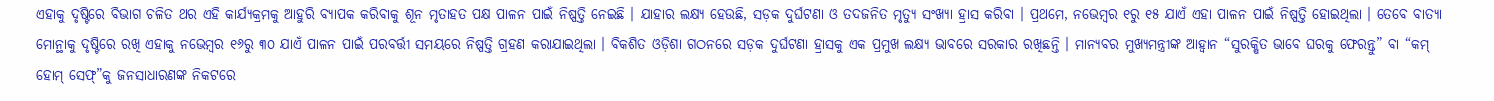ଏହାକୁ ଦୃଷ୍ଟିରେ ବିଭାଗ ଚଳିତ ଥର ଏହି କାର୍ଯ୍ୟକ୍ରମକୁ ଆହୁରି ବ୍ୟାପକ କରିବାକୁ ଶୂନ ମୃତାହତ ପକ୍ଷ ପାଳନ ପାଇଁ ନିଷ୍ପତ୍ତି ନେଇଛି । ଯାହାର ଲକ୍ଷ୍ୟ ହେଉଛି, ସଡ଼କ ଦୁର୍ଘଟଣା ଓ ତଦଜନିତ ମୃତ୍ୟୁ ସଂଖ୍ୟା ହ୍ରାସ କରିବା । ପ୍ରଥମେ, ନଭେମ୍ବର ୧ରୁ ୧୫ ଯାଏଁ ଏହା ପାଳନ ପାଇଁ ନିଷ୍ପତ୍ତି ହୋଇଥିଲା । ତେବେ ବାତ୍ୟା ମୋନ୍ଥାକୁ ଦୃଷ୍ଟିରେ ରଖି ଏହାକୁ ନଭେମ୍ବର ୧୬ରୁ ୩୦ ଯାଏଁ ପାଳନ ପାଇଁ ପରବର୍ତ୍ତୀ ସମୟରେ ନିଷ୍ପତ୍ତି ଗ୍ରହଣ କରାଯାଇଥିଲା । ବିକଶିତ ଓଡ଼ିଶା ଗଠନରେ ସଡ଼କ ଦୁର୍ଘଟଣା ହ୍ରାସକୁ ଏକ ପ୍ରମୁଖ ଲକ୍ଷ୍ୟ ଭାବରେ ସରକାର ରଖିଛନ୍ତି । ମାନ୍ୟବର ମୁଖ୍ୟମନ୍ତ୍ରୀଙ୍କ ଆହ୍ୱାନ “ସୁରକ୍ଷିତ ଭାବେ ଘରକୁ ଫେରନ୍ତୁ” ବା “କମ୍ ହୋମ୍ ସେଫ୍”କୁ ଜନସାଧାରଣଙ୍କ ନିକଟରେ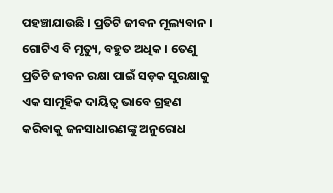ପହଞ୍ଚାଯାଉଛି । ପ୍ରତିଟି ଜୀବନ ମୂଲ୍ୟବାନ । ଗୋଟିଏ ବି ମୃତ୍ୟୁ, ବହୁତ ଅଧିକ । ତେଣୁ ପ୍ରତିଟି ଜୀବନ ରକ୍ଷା ପାଇଁ ସଡ଼କ ସୁରକ୍ଷାକୁ ଏକ ସାମୂହିକ ଦାୟିତ୍ୱ ଭାବେ ଗ୍ରହଣ କରିବାକୁ ଜନସାଧାରଣଙ୍କୁ ଅନୁରୋଧ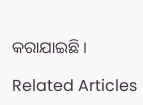କରାଯାଇଛି ।

Related Articles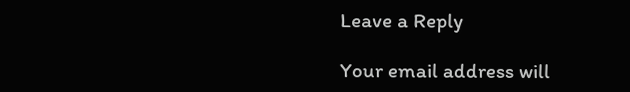Leave a Reply

Your email address will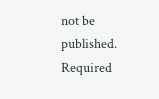not be published. Required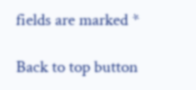fields are marked *

Back to top button